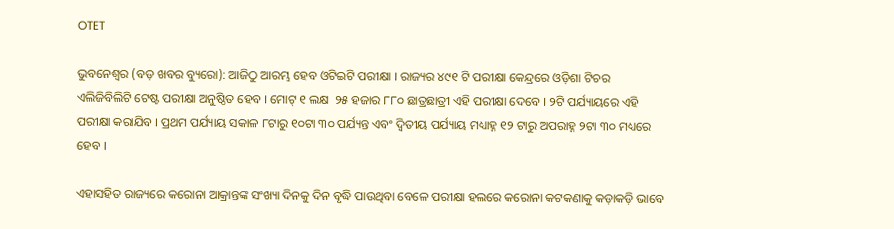OTET

ଭୁବନେଶ୍ୱର (ବଡ଼ ଖବର ବ୍ୟୁରୋ): ଆଜିଠୁ ଆରମ୍ଭ ହେବ ଓଟିଇଟି ପରୀକ୍ଷା । ରାଜ୍ୟର ୪୯୧ ଟି ପରୀକ୍ଷା କେନ୍ଦ୍ରରେ ଓଡ଼ିଶା ଟିଚର ଏଲିଜିବିଲିଟି ଟେଷ୍ଟ ପରୀକ୍ଷା ଅନୁଷ୍ଠିତ ହେବ । ମୋଟ୍ ୧ ଲକ୍ଷ  ୨୫ ହଜାର ୮୮୦ ଛାତ୍ରଛାତ୍ରୀ ଏହି ପରୀକ୍ଷା ଦେବେ । ୨ଟି ପର୍ଯ୍ୟାୟରେ ଏହି ପରୀକ୍ଷା କରାଯିବ । ପ୍ରଥମ ପର୍ଯ୍ୟାୟ ସକାଳ ୮ଟାରୁ ୧୦ଟା ୩୦ ପର୍ଯ୍ୟନ୍ତ ଏବଂ ଦ୍ୱିତୀୟ ପର୍ଯ୍ୟାୟ ମଧ୍ୟାହ୍ନ ୧୨ ଟାରୁ ଅପରାହ୍ନ ୨ଟା ୩୦ ମଧ୍ୟରେ ହେବ ।

ଏହାସହିତ ରାଜ୍ୟରେ କରୋନା ଆକ୍ରାନ୍ତଙ୍କ ସଂଖ୍ୟା ଦିନକୁ ଦିନ ବୃଦ୍ଧି ପାଉଥିବା ବେଳେ ପରୀକ୍ଷା ହଲରେ କରୋନା କଟକଣାକୁ କଡ଼ାକଡ଼ି ଭାବେ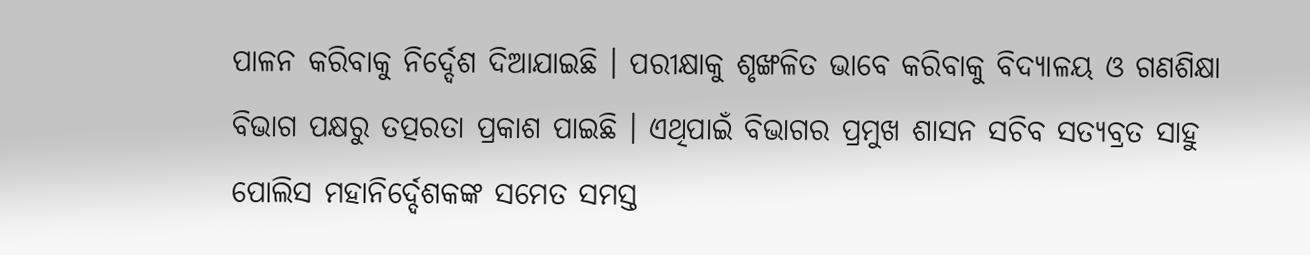ପାଳନ କରିବାକୁ ନିର୍ଦ୍ଦେଶ ଦିଆଯାଇଛି । ପରୀକ୍ଷାକୁ ଶୃଙ୍ଖଳିତ ଭାବେ କରିବାକୁ ବିଦ୍ୟାଳୟ ଓ ଗଣଶିକ୍ଷା ବିଭାଗ ପକ୍ଷରୁ ତତ୍ପରତା ପ୍ରକାଶ ପାଇଛି । ଏଥିପାଇଁ ବିଭାଗର ପ୍ରମୁଖ ଶାସନ ସଚିବ ସତ୍ୟବ୍ରତ ସାହୁ ପୋଲିସ ମହାନିର୍ଦ୍ଦେଶକଙ୍କ ସମେତ ସମସ୍ତ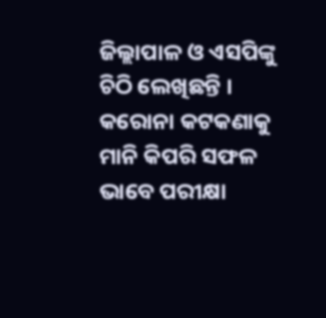ଜିଲ୍ଲାପାଳ ଓ ଏସପିଙ୍କୁ ଚିଠି ଲେଖିଛନ୍ତି । କରୋନା କଟକଣାକୁ ମାନି କିପରି ସଫଳ ଭାବେ ପରୀକ୍ଷା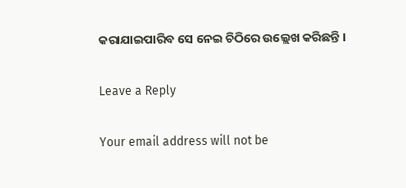କରାଯାଇପାରିବ ସେ ନେଇ ଚିଠିରେ ଉଲ୍ଲେଖ କରିଛନ୍ତି ।

Leave a Reply

Your email address will not be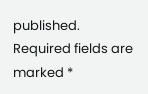published. Required fields are marked *